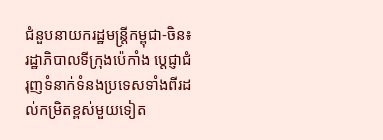ជំនួបនាយករដ្ឋមន្រ្តីកម្ពុជា-ចិន៖ រដ្ឋាភិបាលទីក្រុងប៉េកាំង ប្តេជ្ញាជំរុញទំនាក់ទំនងប្រទេសទាំងពីរដល់កម្រិតខ្ពស់មួយទៀត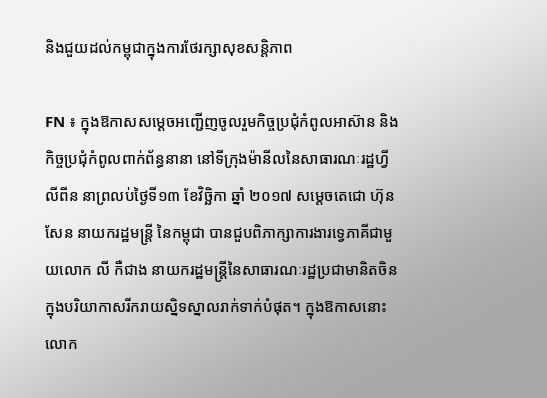និងជួយដល់កម្ពុជាក្នុងការថែរក្សាសុខសន្តិភាព

FN ៖ ក្នុងឱកាសសម្តេចអញ្ជើញចូលរួមកិច្ចប្រជុំកំពូលអាស៊ាន និងកិច្ចប្រជុំកំពូលពាក់ព័ន្ធនានា នៅទីក្រុងម៉ានីលនៃសាធារណៈរដ្ឋហ្វីលីពីន នាព្រលប់ថ្ងៃទី១៣ ខែវិចិ្ឆកា ឆ្នាំ ២០១៧ សម្តេចតេជោ ហ៊ុន សែន នាយករដ្ឋមន្រ្តី នៃកម្ពុជា បានជួបពិភាក្សាការងារទ្វេភាគីជាមួយលោក លី កឺជាង នាយករដ្ឋមន្រ្តីនៃសាធារណៈរដ្ឋប្រជាមានិតចិន ក្នុងបរិយាកាសរីករាយស្និទស្នាលរាក់ទាក់បំផុត។ ក្នុងឱកាសនោះ លោក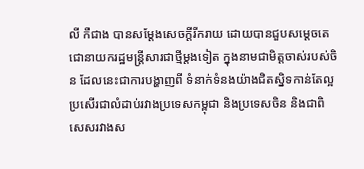លី កឺជាង បានសម្តែងសេចក្តីរីករាយ ដោយបានជួបសម្តេចតេជោនាយករដ្ឋមន្រ្តីសារជាថ្មីម្តងទៀត ក្នុងនាមជាមិត្តចាស់របស់ចិន ដែលនេះជាការបង្ហាញពី ទំនាក់ទំនងយ៉ាងជិតស្និទកាន់តែល្អប្រសើរជាលំដាប់រវាងប្រទេសកម្ពុជា និងប្រទេសចិន និងជាពិសេសរវាងស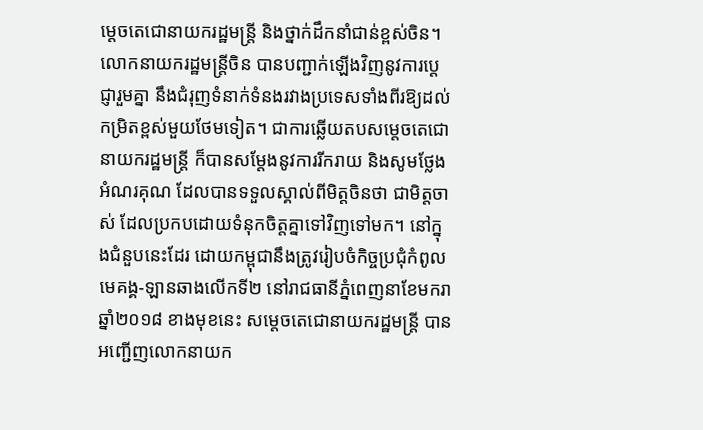ម្តេចតេជោនាយករដ្ឋមន្រ្តី និងថ្នាក់ដឹកនាំជាន់ខ្ពស់ចិន។ លោកនាយករដ្ឋមន្រ្តីចិន បានបញ្ជាក់ឡើងវិញនូវការប្តេជ្ញារួមគ្នា នឹងជំរុញទំនាក់ទំនងរវាងប្រទេសទាំងពីរឱ្យដល់កម្រិតខ្ពស់មួយថែមទៀត។ ជាការឆ្លើយតបសម្តេចតេជោ នាយករដ្ឋមន្រ្តី ក៏បានសម្តែងនូវការរីករាយ និងសូមថ្លែងអំណរគុណ ដែលបានទទួលស្គាល់ពីមិត្តចិនថា ជាមិត្តចាស់ ដែលប្រកបដោយទំនុកចិត្តគ្នាទៅវិញទៅមក។ នៅក្នុងជំនួបនេះដែរ ដោយកម្ពុជានឹងត្រូវរៀបចំកិច្ចប្រជុំកំពូលមេគង្គ-ឡានឆាងលើកទី២ នៅរាជធានីភ្នំពេញនាខែមករា ឆ្នាំ២០១៨ ខាងមុខនេះ សម្តេចតេជោនាយករដ្ឋមន្រ្តី បានអញ្ជើញលោកនាយក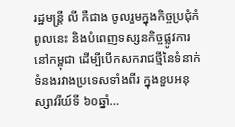រដ្ឋមន្រ្តី លី កឺជាង ចូលរួមក្នុងកិច្ចប្រជុំកំពូលនេះ និងបំពេញទស្សនកិច្ចផ្លូវការនៅកម្ពុជា ដើម្បីបើកសករាជថ្មីនៃទំនាក់ទំនងរវាងប្រទេសទាំងពីរ ក្នុងខួបអនុស្សាវរីយ៍ទី ៦០ឆ្នាំ…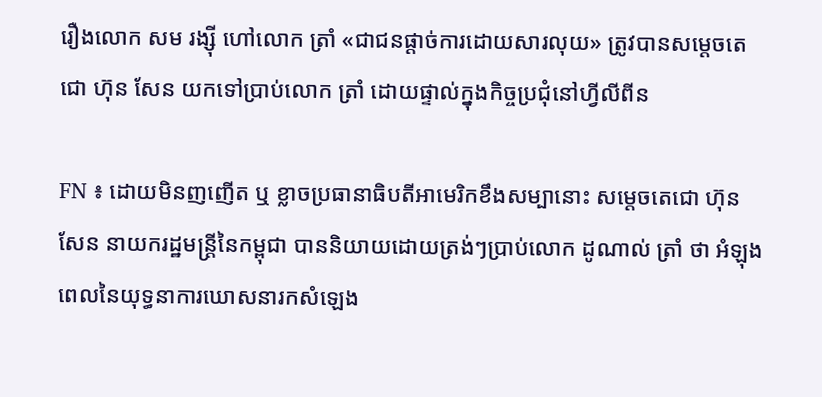រឿងលោក សម រង្ស៊ី ហៅលោក ត្រាំ «ជាជនផ្តាច់ការដោយសារលុយ» ត្រូវបានសម្តេចតេជោ ហ៊ុន សែន យកទៅប្រាប់លោក ត្រាំ ដោយផ្ទាល់ក្នុងកិច្ចប្រជុំនៅហ្វីលីពីន

FN ៖ ដោយមិនញញើត ឬ ខ្លាចប្រធានាធិបតីអាមេរិកខឹងសម្បានោះ សម្តេចតេជោ ហ៊ុន សែន នាយករដ្ឋមន្រ្តីនៃកម្ពុជា បាននិយាយដោយត្រង់ៗប្រាប់លោក ដូណាល់ ត្រាំ ថា អំឡុងពេលនៃយុទ្ធនាការឃោសនារកសំឡេង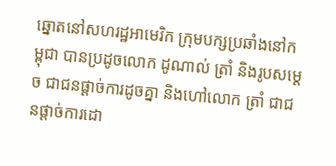ឆ្នោតនៅសហរដ្ឋអាមេរិក ក្រុមបក្សប្រឆាំងនៅកម្ពុជា បានប្រដូចលោក ដូណាល់ ត្រាំ និងរូបសម្តេច ជាជនផ្តាច់ការដូចគ្នា និងហៅលោក ត្រាំ ជាជនផ្តាច់ការដោ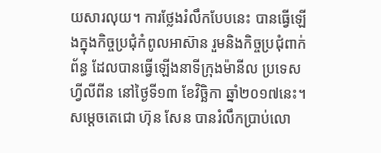យសារលុយ។ ការថ្លែងរំលឹកបែបនេះ បានធ្វើឡើងក្នុងកិច្ចប្រជុំកំពូលអាស៊ាន រួមនិងកិច្ចប្រជុំពាក់ព័ន្ធ ដែលបានធ្វើឡើងនាទីក្រុងម៉ានីល ប្រទេសហ្វីលីពីន នៅថ្ងៃទី១៣ ខែវិច្ឆិកា ឆ្នាំ២០១៧នេះ។ សម្តេចតេជោ ហ៊ុន សែន បានរំលឹកប្រាប់លោ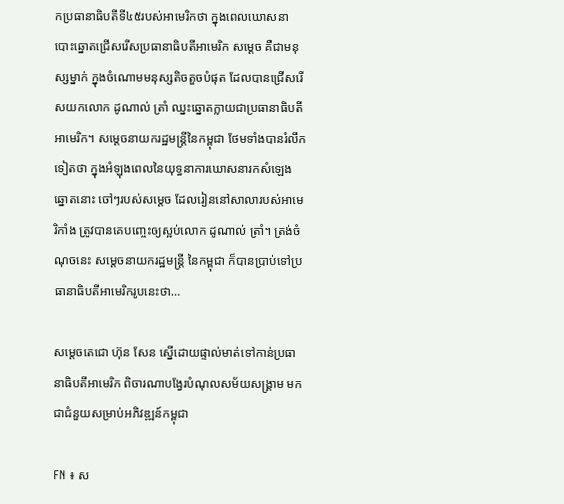កប្រធានាធិបតីទី៤៥របស់អាមេរិកថា ក្នុងពេលឃោសនាបោះឆ្នោតជ្រើសរើសប្រធានាធិបតីអាមេរិក សម្តេច គឺជាមនុស្សម្នាក់ ក្នុងចំណោមមនុស្សតិចតួចបំផុត ដែលបានជ្រើសរើសយកលោក ដូណាល់ ត្រាំ ឈ្នះឆ្នោតក្លាយជាប្រធានាធិបតីអាមេរិក។ សម្តេចនាយករដ្ឋមន្រ្តីនៃកម្ពុជា ថែមទាំងបានរំលឹកទៀតថា ក្នុងអំឡុងពេលនៃយុទ្ធនាការឃោសនារកសំឡេងឆ្នោតនោះ ចៅៗរបស់សម្តេច ដែលរៀននៅសាលារបស់អាមេរិកាំង ត្រូវបានគេបញ្ចេះឲ្យស្អប់លោក ដូណាល់ ត្រាំ។ ត្រង់ចំណុចនេះ សម្តេចនាយករដ្ឋមន្រ្តី នៃកម្ពុជា ក៏បានប្រាប់ទៅប្រធានាធិបតីអាមេរិករូបនេះថា…

សម្តេចតេជោ ហ៊ុន សែន ស្នើដោយផ្ទាល់មាត់ទៅកាន់ប្រធានាធិបតីអាមេរិក ពិចារណាបង្វែរបំណុលសម័យសង្រ្គាម មកជាជំនួយសម្រាប់អភិវឌ្ឍន៍កម្ពុជា

FN ៖ ស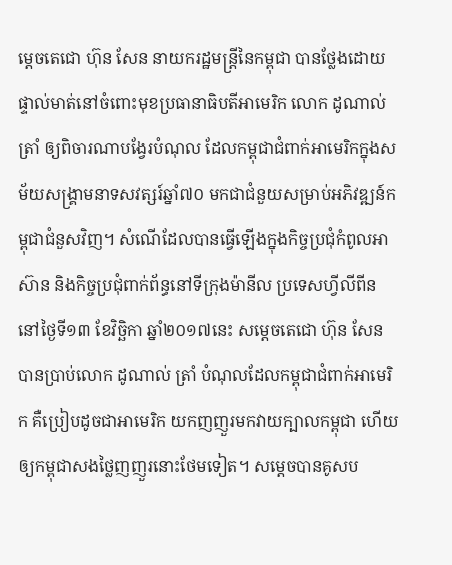ម្តេចតេជោ ហ៊ុន សែន នាយករដ្ឋមន្រ្តីនៃកម្ពុជា បានថ្លែងដោយផ្ទាល់មាត់នៅចំពោះមុខប្រធានាធិបតីអាមេរិក លោក ដូណាល់ ត្រាំ ឲ្យពិចារណាបង្វែរបំណុល ដែលកម្ពុជាជំពាក់អាមេរិកក្នុងសម័យសង្រ្គាមនាទសវត្សរ៍ឆ្នាំ៧០ មកជាជំនួយសម្រាប់អភិវឌ្ឍន៍កម្ពុជាជំនួសវិញ។ សំណើដែលបានធ្វើឡើងក្នុងកិច្ចប្រជុំកំពូលអាស៊ាន និងកិច្ចប្រជុំពាក់ព័ន្ធនៅទីក្រុងម៉ានីល ប្រទេសហ្វីលីពីន នៅថ្ងៃទី១៣ ខែវិច្ឆិកា ឆ្នាំ២០១៧នេះ សម្តេចតេជោ ហ៊ុន សែន បានប្រាប់លោក ដូណាល់ ត្រាំ បំណុលដែលកម្ពុជាជំពាក់អាមេរិក គឺប្រៀបដូចជាអាមេរិក យកញញួរមកវាយក្បាលកម្ពុជា ហើយឲ្យកម្ពុជាសងថ្លៃញញួរនោះថែមទៀត។ សម្តេចបានគូសប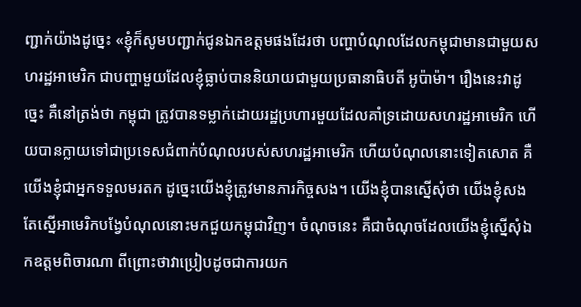ញ្ជាក់យ៉ាងដូច្នេះ «ខ្ញុំក៏សូមបញ្ជាក់ជូនឯកឧត្តមផងដែរថា បញ្ហាបំណុលដែលកម្ពុជាមានជាមួយសហរដ្ឋអាមេរិក ជាបញ្ហាមួយដែលខ្ញុំធ្លាប់បាននិយាយជាមួយប្រធានាធិបតី អូប៉ាម៉ា។ រឿងនេះវាដូច្នេះ គឺនៅត្រង់ថា កម្ពុជា ត្រូវបានទម្លាក់ដោយរដ្ឋប្រហារមួយដែលគាំទ្រដោយសហរដ្ឋអាមេរិក ហើយបានក្លាយទៅជាប្រទេសជំពាក់បំណុលរបស់សហរដ្ឋអាមេរិក ហើយបំណុលនោះទៀតសោត គឺយើងខ្ញុំជាអ្នកទទួលមរតក ដូច្នេះយើងខ្ញុំត្រូវមានភារកិច្ចសង។ យើងខ្ញុំបានស្នើសុំថា យើងខ្ញុំសង តែស្នើអាមេរិកបង្វែបំណុលនោះមកជួយកម្ពុជាវិញ។ ចំណុចនេះ គឺជាចំណុចដែលយើងខ្ញុំស្នើសុំឯកឧត្តមពិចារណា ពីព្រោះថាវាប្រៀបដូចជាការយក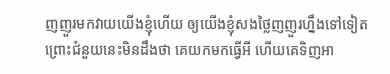ញញួរមកវាយយើងខ្ញុំហើយ ឲ្យយើងខ្ញុំសងថ្លៃញញួរហ្នឹងទៅទៀត ព្រោះជំនួយនេះមិនដឹងថា គេយកមកធ្វើអី ហើយគេទិញអា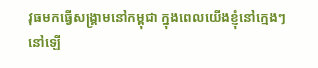វុធមកធ្វើសង្រ្គាមនៅកម្ពុជា ក្នុងពេលយើងខ្ញុំនៅក្មេងៗនៅឡើ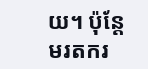យ។ ប៉ុន្តែមរតករ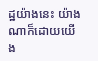ដ្ឋយ៉ាងនេះ យ៉ាងណាក៏ដោយយើង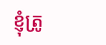ខ្ញុំត្រូ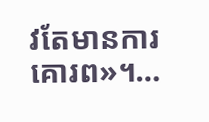វតែមានការគោរព»។…